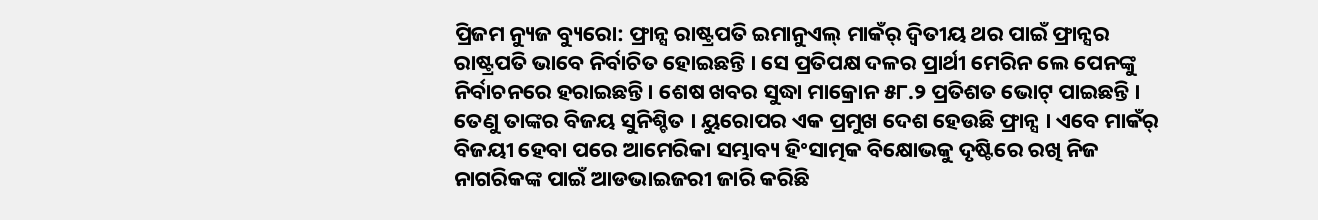ପ୍ରିଜମ ନ୍ୟୁଜ ବ୍ୟୁରୋ: ଫ୍ରାନ୍ସ ରାଷ୍ଟ୍ରପତି ଇମାନୁଏଲ୍ ମାକଁର୍ ଦ୍ୱିତୀୟ ଥର ପାଇଁ ଫ୍ରାନ୍ସର ରାଷ୍ଟ୍ରପତି ଭାବେ ନିର୍ବାଚିତ ହୋଇଛନ୍ତି । ସେ ପ୍ରତିପକ୍ଷ ଦଳର ପ୍ରାର୍ଥୀ ମେରିନ ଲେ ପେନଙ୍କୁ ନିର୍ବାଚନରେ ହରାଇଛନ୍ତି। ଶେଷ ଖବର ସୁଦ୍ଧା ମାକ୍ରୋନ ୫୮.୨ ପ୍ରତିଶତ ଭୋଟ୍ ପାଇଛନ୍ତି । ତେଣୁ ତାଙ୍କର ବିଜୟ ସୁନିଶ୍ଚିତ । ୟୁରୋପର ଏକ ପ୍ରମୁଖ ଦେଶ ହେଉଛି ଫ୍ରାନ୍ସ । ଏବେ ମାକଁର୍ ବିଜୟୀ ହେବା ପରେ ଆମେରିକା ସମ୍ଭାବ୍ୟ ହିଂସାତ୍ମକ ବିକ୍ଷୋଭକୁ ଦୃଷ୍ଟିରେ ରଖି ନିଜ ନାଗରିକଙ୍କ ପାଇଁ ଆଡଭାଇଜରୀ ଜାରି କରିଛି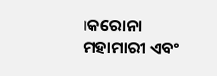।କରୋନା ମହାମାରୀ ଏବଂ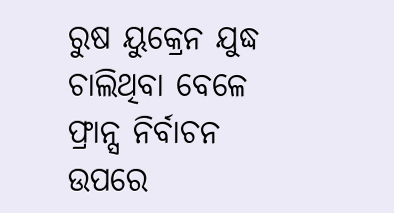ରୁଷ ୟୁକ୍ରେନ ଯୁଦ୍ଧ ଚାଲିଥିବା ବେଳେ ଫ୍ରାନ୍ସ ନିର୍ବାଚନ ଉପରେ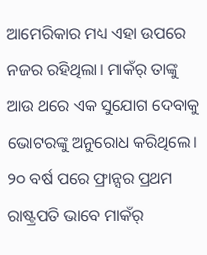ଆମେରିକାର ମଧ୍ୟ ଏହା ଉପରେ ନଜର ରହିଥିଲା। ମାକଁର୍ ତାଙ୍କୁ ଆଉ ଥରେ ଏକ ସୁଯୋଗ ଦେବାକୁ ଭୋଟରଙ୍କୁ ଅନୁରୋଧ କରିଥିଲେ। ୨୦ ବର୍ଷ ପରେ ଫ୍ରାନ୍ସର ପ୍ରଥମ ରାଷ୍ଟ୍ରପତି ଭାବେ ମାକଁର୍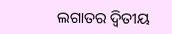ଲଗାତର ଦ୍ୱିତୀୟ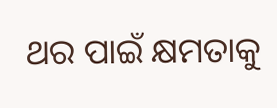ଥର ପାଇଁ କ୍ଷମତାକୁ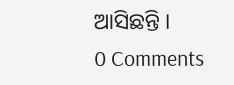ଆସିଛନ୍ତି ।
0 Comments